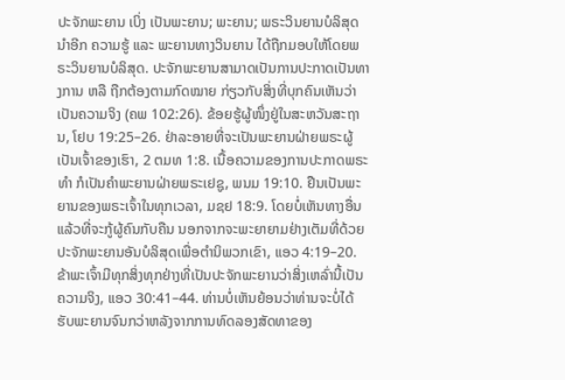ປະຈັກພະຍານ ເບິ່ງ ເປັນພະຍານ; ພະຍານ; ພຣະວິນຍານບໍລິສຸດ ນຳອີກ ຄວາມຮູ້ ແລະ ພະຍານທາງວິນຍານ ໄດ້ຖືກມອບໃຫ້ໂດຍພຣະວິນຍານບໍລິສຸດ. ປະຈັກພະຍານສາມາດເປັນການປະກາດເປັນທາງການ ຫລື ຖືກຕ້ອງຕາມກົດໝາຍ ກ່ຽວກັບສິ່ງທີ່ບຸກຄົນເຫັນວ່າເປັນຄວາມຈິງ (ຄພ 102:26). ຂ້ອຍຮູ້ຜູ້ໜຶ່ງຢູ່ໃນສະຫວັນສະຖານ, ໂຢບ 19:25–26. ຢ່າລະອາຍທີ່ຈະເປັນພະຍານຝ່າຍພຣະຜູ້ເປັນເຈົ້າຂອງເຮົາ, 2 ຕມທ 1:8. ເນື້ອຄວາມຂອງການປະກາດພຣະທຳ ກໍເປັນຄຳພະຍານຝ່າຍພຣະເຢຊູ, ພນມ 19:10. ຢືນເປັນພະຍານຂອງພຣະເຈົ້າໃນທຸກເວລາ, ມຊຢ 18:9. ໂດຍບໍ່ເຫັນທາງອື່ນແລ້ວທີ່ຈະກູ້ຜູ້ຄົນກັບຄືນ ນອກຈາກຈະພະຍາຍາມຢ່າງເຕັມທີ່ດ້ວຍປະຈັກພະຍານອັນບໍລິສຸດເພື່ອຕຳນິພວກເຂົາ, ແອວ 4:19–20. ຂ້າພະເຈົ້າມີທຸກສິ່ງທຸກຢ່າງທີ່ເປັນປະຈັກພະຍານວ່າສິ່ງເຫລົ່ານີ້ເປັນຄວາມຈິງ, ແອວ 30:41–44. ທ່ານບໍ່ເຫັນຍ້ອນວ່າທ່ານຈະບໍ່ໄດ້ຮັບພະຍານຈົນກວ່າຫລັງຈາກການທົດລອງສັດທາຂອງ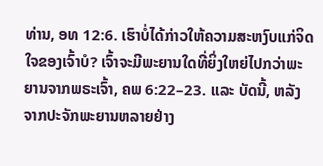ທ່ານ, ອທ 12:6. ເຮົາບໍ່ໄດ້ກ່າວໃຫ້ຄວາມສະຫງົບແກ່ຈິດໃຈຂອງເຈົ້າບໍ? ເຈົ້າຈະມີພະຍານໃດທີ່ຍິ່ງໃຫຍ່ໄປກວ່າພະຍານຈາກພຣະເຈົ້າ, ຄພ 6:22–23. ແລະ ບັດນີ້, ຫລັງຈາກປະຈັກພະຍານຫລາຍຢ່າງ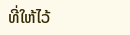ທີ່ໃຫ້ໄວ້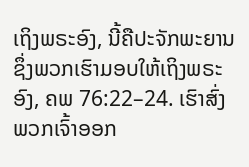ເຖິງພຣະອົງ, ນີ້ຄືປະຈັກພະຍານ ຊຶ່ງພວກເຮົາມອບໃຫ້ເຖິງພຣະອົງ, ຄພ 76:22–24. ເຮົາສົ່ງພວກເຈົ້າອອກ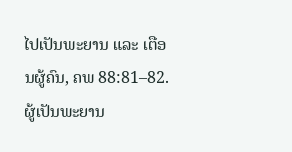ໄປເປັນພະຍານ ແລະ ເຕືອນຜູ້ຄົນ, ຄພ 88:81–82. ຜູ້ເປັນພະຍານ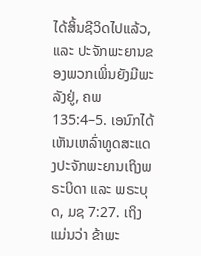ໄດ້ສິ້ນຊີວິດໄປແລ້ວ, ແລະ ປະຈັກພະຍານຂອງພວກເພິ່ນຍັງມີພະລັງຢູ່, ຄພ 135:4–5. ເອນົກໄດ້ເຫັນເຫລົ່າທູດສະແດງປະຈັກພະຍານເຖິງພຣະບິດາ ແລະ ພຣະບຸດ, ມຊ 7:27. ເຖິງແມ່ນວ່າ ຂ້າພະ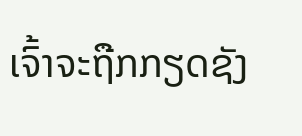ເຈົ້າຈະຖືກກຽດຊັງ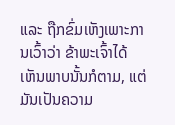ແລະ ຖືກຂົ່ມເຫັງເພາະການເວົ້າວ່າ ຂ້າພະເຈົ້າໄດ້ເຫັນພາບນັ້ນກໍຕາມ, ແຕ່ມັນເປັນຄວາມ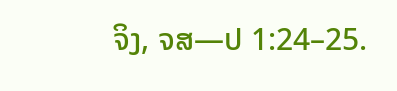ຈິງ, ຈສ—ປ 1:24–25.